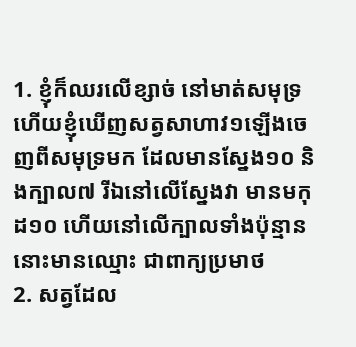1. ខ្ញុំក៏ឈរលើខ្សាច់ នៅមាត់សមុទ្រ ហើយខ្ញុំឃើញសត្វសាហាវ១ឡើងចេញពីសមុទ្រមក ដែលមានស្នែង១០ និងក្បាល៧ រីឯនៅលើស្នែងវា មានមកុដ១០ ហើយនៅលើក្បាលទាំងប៉ុន្មាន នោះមានឈ្មោះ ជាពាក្យប្រមាថ
2. សត្វដែល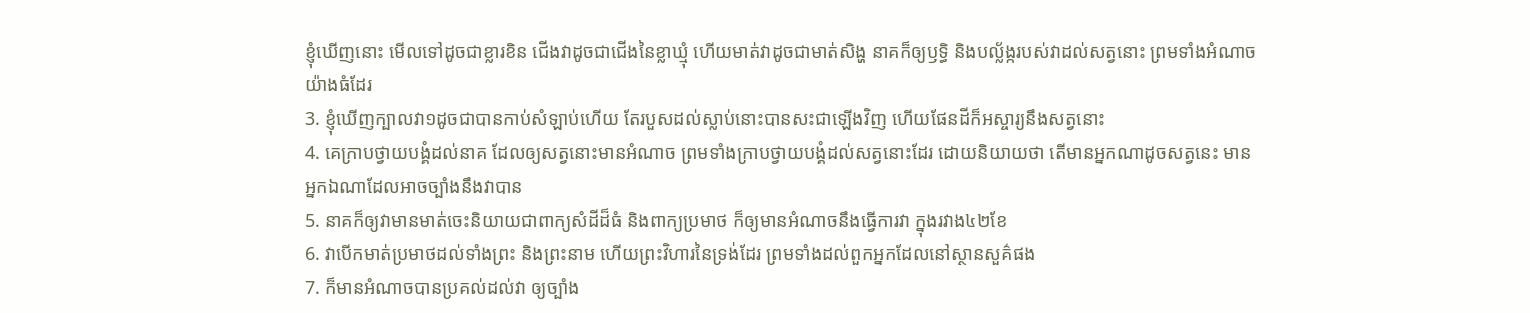ខ្ញុំឃើញនោះ មើលទៅដូចជាខ្លារខិន ជើងវាដូចជាជើងនៃខ្លាឃ្មុំ ហើយមាត់វាដូចជាមាត់សិង្ហ នាគក៏ឲ្យឫទ្ធិ និងបល្ល័ង្ករបស់វាដល់សត្វនោះ ព្រមទាំងអំណាចយ៉ាងធំដែរ
3. ខ្ញុំឃើញក្បាលវា១ដូចជាបានកាប់សំឡាប់ហើយ តែរបួសដល់ស្លាប់នោះបានសះជាឡើងវិញ ហើយផែនដីក៏អស្ចារ្យនឹងសត្វនោះ
4. គេក្រាបថ្វាយបង្គំដល់នាគ ដែលឲ្យសត្វនោះមានអំណាច ព្រមទាំងក្រាបថ្វាយបង្គំដល់សត្វនោះដែរ ដោយនិយាយថា តើមានអ្នកណាដូចសត្វនេះ មានអ្នកឯណាដែលអាចច្បាំងនឹងវាបាន
5. នាគក៏ឲ្យវាមានមាត់ចេះនិយាយជាពាក្យសំដីដ៏ធំ និងពាក្យប្រមាថ ក៏ឲ្យមានអំណាចនឹងធ្វើការវា ក្នុងរវាង៤២ខែ
6. វាបើកមាត់ប្រមាថដល់ទាំងព្រះ និងព្រះនាម ហើយព្រះវិហារនៃទ្រង់ដែរ ព្រមទាំងដល់ពួកអ្នកដែលនៅស្ថានសួគ៌ផង
7. ក៏មានអំណាចបានប្រគល់ដល់វា ឲ្យច្បាំង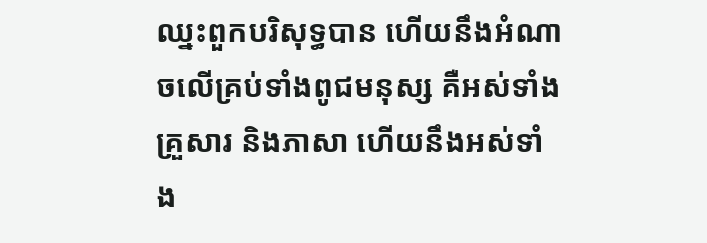ឈ្នះពួកបរិសុទ្ធបាន ហើយនឹងអំណាចលើគ្រប់ទាំងពូជមនុស្ស គឺអស់ទាំងគ្រួសារ និងភាសា ហើយនឹងអស់ទាំង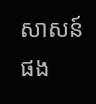សាសន៍ផង